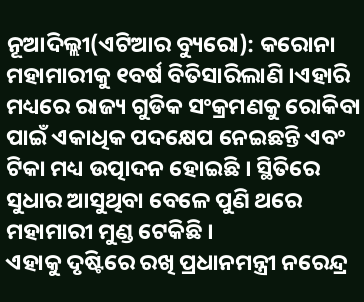ନୂଆଦିଲ୍ଲୀ(ଏଟିଆର ବ୍ୟୁରୋ): କରୋନା ମହାମାରୀକୁ ୧ବର୍ଷ ବିତିସାରିଲାଣି ।ଏହାରି ମଧ୍ୟରେ ରାଜ୍ୟ ଗୁଡିକ ସଂକ୍ରମଣକୁ ରୋକିବା ପାଇଁ ଏକାଧିକ ପଦକ୍ଷେପ ନେଇଛନ୍ତି ଏବଂ ଟିକା ମଧ୍ୟ ଉତ୍ପାଦନ ହୋଇଛି । ସ୍ଥିତିରେ ସୁଧାର ଆସୁଥିବା ବେଳେ ପୁଣି ଥରେ ମହାମାରୀ ମୁଣ୍ଡ ଟେକିଛି ।
ଏହାକୁ ଦୃଷ୍ଟିରେ ରଖି ପ୍ରଧାନମନ୍ତ୍ରୀ ନରେନ୍ଦ୍ର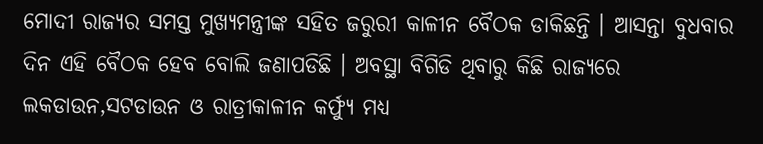ମୋଦୀ ରାଜ୍ୟର ସମସ୍ତ ମୁଖ୍ୟମନ୍ତ୍ରୀଙ୍କ ସହିତ ଜରୁରୀ କାଳୀନ ବୈଠକ ଡାକିଛନ୍ତି । ଆସନ୍ତା ବୁଧବାର ଦିନ ଏହି ବୈଠକ ହେବ ବୋଲି ଜଣାପଡିଛି । ଅବସ୍ଥା ବିଗିଡି ଥିବାରୁ କିଛି ରାଜ୍ୟରେ ଲକଡାଉନ,ସଟଡାଉନ ଓ ରାତ୍ରୀକାଳୀନ କର୍ଫ୍ୟୁ ମଧ୍ୟ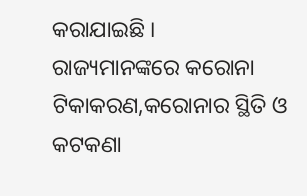କରାଯାଇଛି ।
ରାଜ୍ୟମାନଙ୍କରେ କରୋନା ଟିକାକରଣ,କରୋନାର ସ୍ଥିତି ଓ କଟକଣା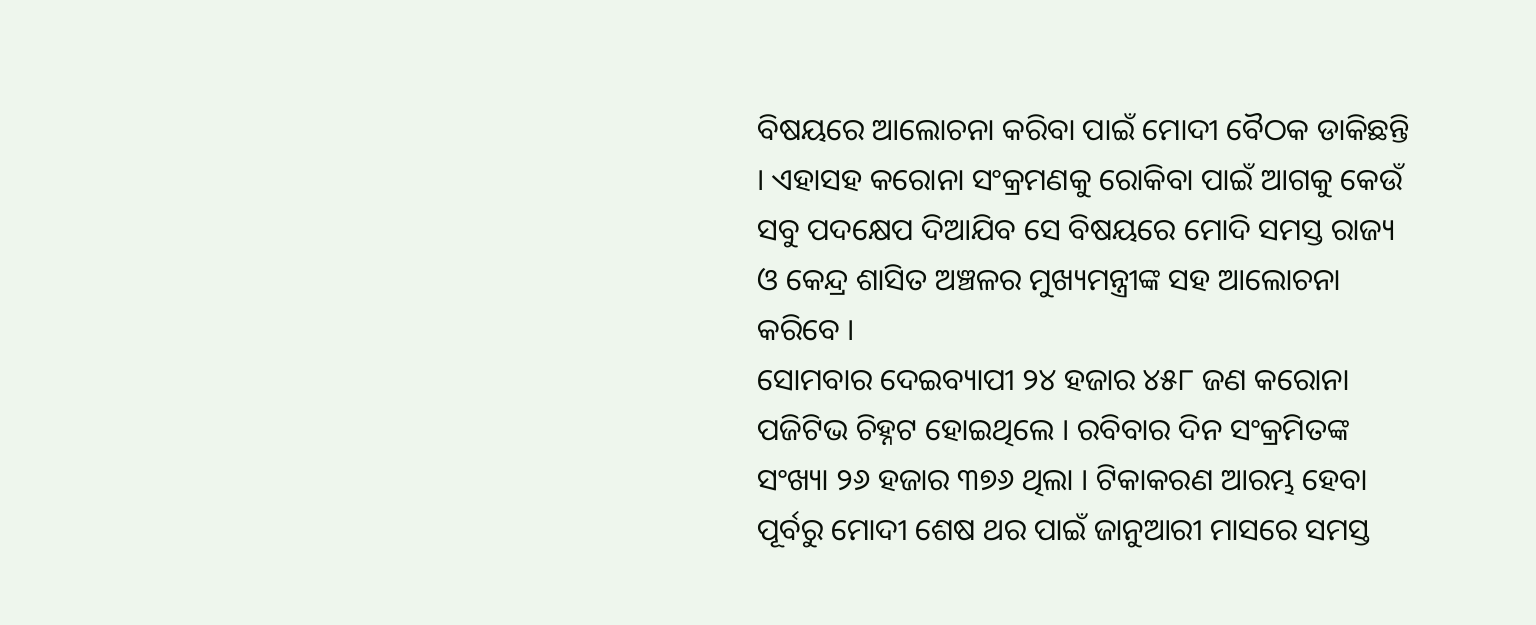ବିଷୟରେ ଆଲୋଚନା କରିବା ପାଇଁ ମୋଦୀ ବୈଠକ ଡାକିଛନ୍ତି । ଏହାସହ କରୋନା ସଂକ୍ରମଣକୁ ରୋକିବା ପାଇଁ ଆଗକୁ କେଉଁ ସବୁ ପଦକ୍ଷେପ ଦିଆଯିବ ସେ ବିଷୟରେ ମୋଦି ସମସ୍ତ ରାଜ୍ୟ ଓ କେନ୍ଦ୍ର ଶାସିତ ଅଞ୍ଚଳର ମୁଖ୍ୟମନ୍ତ୍ରୀଙ୍କ ସହ ଆଲୋଚନା କରିବେ ।
ସୋମବାର ଦେଇବ୍ୟାପୀ ୨୪ ହଜାର ୪୫୮ ଜଣ କରୋନା ପଜିଟିଭ ଚିହ୍ନଟ ହୋଇଥିଲେ । ରବିବାର ଦିନ ସଂକ୍ରମିତଙ୍କ ସଂଖ୍ୟା ୨୬ ହଜାର ୩୭୬ ଥିଲା । ଟିକାକରଣ ଆରମ୍ଭ ହେବା ପୂର୍ବରୁ ମୋଦୀ ଶେଷ ଥର ପାଇଁ ଜାନୁଆରୀ ମାସରେ ସମସ୍ତ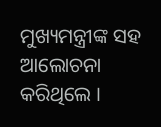ମୁଖ୍ୟମନ୍ତ୍ରୀଙ୍କ ସହ ଆଲୋଚନା କରିଥିଲେ ।